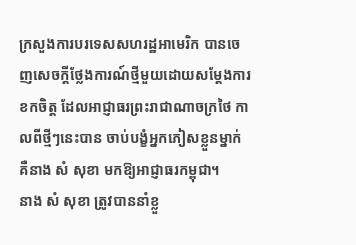ក្រសួងការបរទេសសហរដ្ឋអាមេរិក បានចេញសេចក្ដីថ្លែងការណ៍ថ្មីមួយដោយសម្ដែងការខកចិត្ត ដែលអាជ្ញាធរព្រះរាជាណាចក្រថៃ កាលពីថ្មីៗនេះបាន ចាប់បង្ខំអ្នកភៀសខ្លួនម្នាក់ គឺនាង សំ សុខា មកឱ្យអាជ្ញាធរកម្ពុជា។
នាង សំ សុខា ត្រូវបាននាំខ្លួ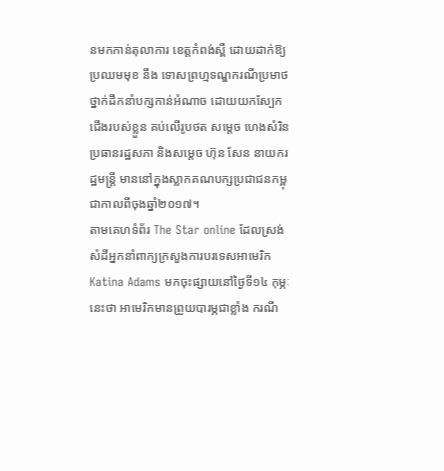នមកកាន់តុលាការ ខេត្តកំពង់ស្ពឺ ដោយដាក់ឱ្យប្រឈមមុខ នឹង ទោសព្រហ្មទណ្ឌករណីប្រមាថ ថ្នាក់ដឹកនាំបក្សកាន់អំណាច ដោយយកស្បែកជើងរបស់ខ្លួន គប់លើរូបថត សម្ដេច ហេងសំរិន ប្រធានរដ្ឋសភា និងសម្ដេច ហ៊ុន សែន នាយករដ្ឋមន្ត្រី មាននៅក្នុងស្លាកគណបក្សប្រជាជនកម្ពុជាកាលពីចុងឆ្នាំ២០១៧។
តាមគេហទំព័រ The Star online ដែលស្រង់សំដីអ្នកនាំពាក្យក្រសួងការបរទេសអាមេរិក Katina Adams មកចុះផ្សាយនៅថ្ងៃទី១៤ កុម្ភៈនេះថា អាមេរិកមានព្រួយបារម្ភជាខ្លាំង ករណី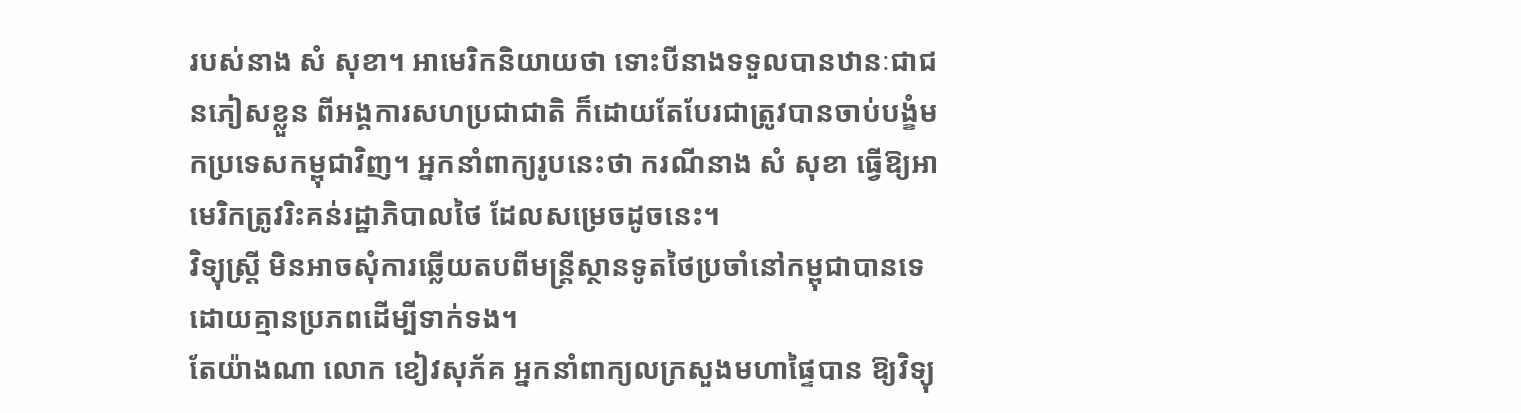របស់នាង សំ សុខា។ អាមេរិកនិយាយថា ទោះបីនាងទទួលបានឋានៈជាជនភៀសខ្លួន ពីអង្គការសហប្រជាជាតិ ក៏ដោយតែបែរជាត្រូវបានចាប់បង្ខំមកប្រទេសកម្ពុជាវិញ។ អ្នកនាំពាក្យរូបនេះថា ករណីនាង សំ សុខា ធ្វើឱ្យអាមេរិកត្រូវរិះគន់រដ្ឋាភិបាលថៃ ដែលសម្រេចដូចនេះ។
វិទ្យុស្ត្រី មិនអាចសុំការឆ្លើយតបពីមន្ត្រីស្ថានទូតថៃប្រចាំនៅកម្ពុជាបានទេ ដោយគ្មានប្រភពដើម្បីទាក់ទង។
តែយ៉ាងណា លោក ខៀវសុភ័គ អ្នកនាំពាក្យលក្រសួងមហាផ្ទៃបាន ឱ្យវិទ្យុ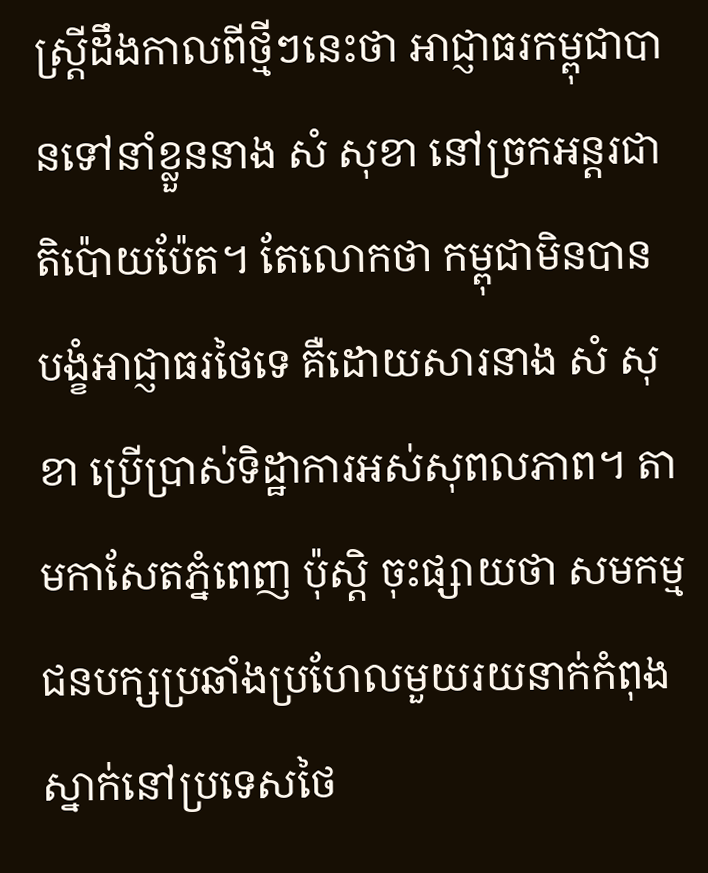ស្ត្រីដឹងកាលពីថ្មីៗនេះថា អាជ្ញាធរកម្ពុជាបានទៅនាំខ្លួននាង សំ សុខា នៅច្រកអន្តរជាតិប៉ោយប៉ែត។ តែលោកថា កម្ពុជាមិនបាន បង្ខំអាជ្ញាធរថៃទេ គឺដោយសារនាង សំ សុខា ប្រើប្រាស់ទិដ្ឋាការអស់សុពលភាព។ តាមកាសែតភ្នំពេញ ប៉ុស្តិ ចុះផ្សាយថា សមកម្មជនបក្សប្រឆាំងប្រហែលមួយរយនាក់កំពុងស្នាក់នៅប្រទេសថៃ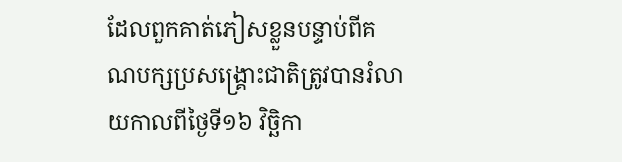ដែលពួកគាត់ភៀសខ្លួនបន្ទាប់ពីគណបក្សប្រសង្គ្រោះជាតិត្រូវបានរំលាយកាលពីថ្ងៃទី១៦ វិច្ឆិកា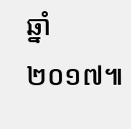ឆ្នាំ២០១៧៕